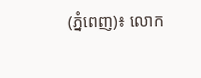(ភ្នំពេញ)៖ លោក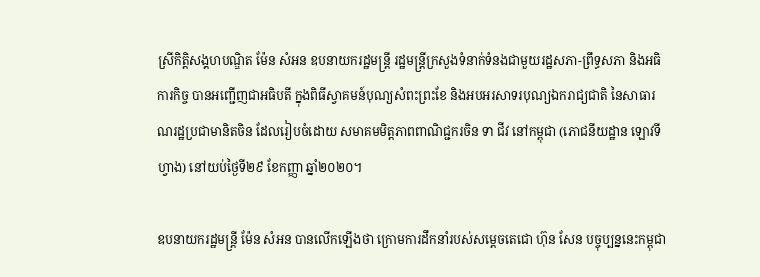ស្រីកិត្តិសង្គហបណ្ឌិត ម៉ែន សំអន ឧបនាយករដ្ឋមន្ត្រី រដ្ឋមន្ត្រីក្រសួងទំនាក់ទំនងជាមួយរដ្ឋសភា-ព្រឹទ្ធសភា និងអធិការកិច្ច បានអញ្ជើញជាអធិបតី ក្នុងពិធីស្វាគមន៍បុណ្យសំពះព្រះខែ និងអបអរសាទរបុណ្យឯករាជ្យជាតិ នៃសាធារណរដ្ឋប្រជាមានិតចិន ដែលរៀបចំដោយ សមាគមមិត្តភាពពាណិជ្ជករចិន ទា ជីវ នៅកម្ពុជា (ភោជនីយដ្ឋាន ឡោវទីហ្វាង) នៅយប់ថ្ងៃទី២៩ ខែកញ្ញា ឆ្នាំ២០២០។

ឧបនាយករដ្ឋមន្ដ្រី ម៉ែន សំអន បានលើកឡើងថា ក្រោមការដឹកនាំរបស់សម្ដេចតេជោ ហ៊ុន សែន បច្ចុប្បន្ននេះកម្ពុជា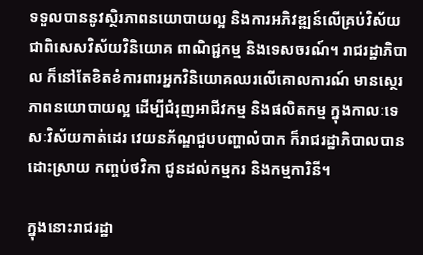ទទួលបាននូវស្ថិរភាពនយោបាយល្អ និងការអភិវឌ្ឍន៍លើគ្រប់វិស័យ ជាពិសេសវិស័យវិនិយោគ ពាណិជ្ជកម្ម និងទេសចរណ៍។ រាជរដ្ឋាភិបាល ក៏នៅតែខិតខំការពារអ្នកវិនិយោគឈរលើគោលការណ៍ មានស្ថេរភាពនយោបាយល្អ ដើម្បីជំរុញអាជីវកម្ម និងផលិតកម្ម ក្នុងកាលៈទេសៈវិស័យកាត់ដេរ វេយនភ័ណ្ឌជួបបញ្ហាលំបាក ក៏រាជរដ្ឋាភិបាលបានដោះស្រាយ កញ្ចប់ថវិកា ជូនដល់កម្មករ និងកម្មការិនី។

ក្នុងនោះរាជរដ្ឋា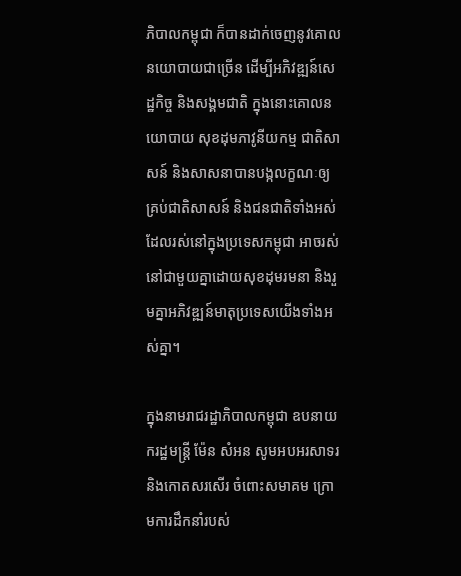ភិបាលកម្ពុជា ក៏បានដាក់ចេញនូវគោលនយោបាយជាច្រើន ដើម្បីអភិវឌ្ឍន៍សេដ្ឋកិច្ច និងសង្គមជាតិ ក្នុងនោះគោលនយោបាយ សុខដុមភាវូនីយកម្ម ជាតិសាសន៍ និងសាសនាបានបង្កលក្ខណៈឲ្យគ្រប់ជាតិសាសន៍ និងជនជាតិទាំងអស់ ដែលរស់នៅក្នុងប្រទេសកម្ពុជា អាចរស់នៅជាមួយគ្នាដោយសុខដុមរមនា និងរួមគ្នាអភិវឌ្ឍន៍មាតុប្រទេសយើងទាំងអស់គ្នា។

ក្នុងនាមរាជរដ្ឋាភិបាលកម្ពុជា ឧបនាយករដ្ឋមន្ដ្រី ម៉ែន សំអន សូមអបអរសាទរ និងកោតសរសើរ ចំពោះសមាគម ក្រោមការដឹកនាំរបស់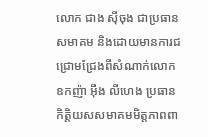លោក ជាង ស៊ីចុង ជាប្រធានសមាគម និងដោយមានការជជ្រោមជ្រែងពីសំណាក់លោកឧកញ៉ា អ៊ឹង លីហេង ប្រធានកិត្តិយសសមាគមមិត្តភាពពា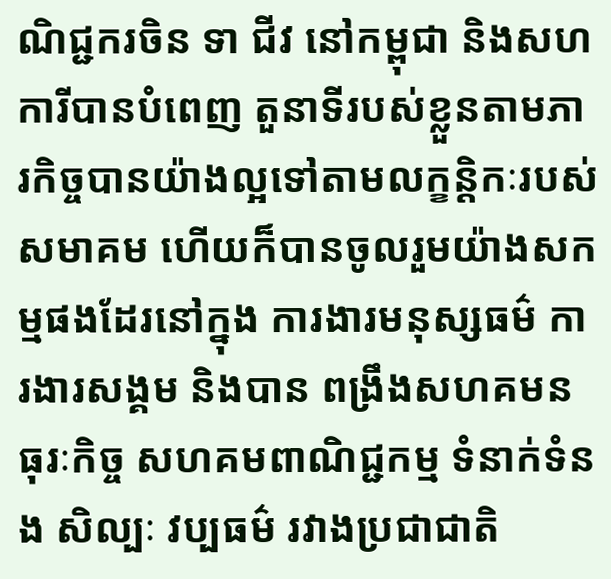ណិជ្ជករចិន ទា ជីវ នៅកម្ពុជា និងសហការីបានបំពេញ តួនាទីរបស់ខ្លួនតាមភារកិច្ចបានយ៉ាងល្អទៅតាមលក្ខន្តិកៈរបស់សមាគម ហើយក៏បានចូលរួមយ៉ាងសកម្មផងដែរនៅក្នុង ការងារមនុស្សធម៌ ការងារសង្គម និងបាន ពង្រឹងសហគមនធុរៈកិច្ច សហគមពាណិជ្ជកម្ម ទំនាក់ទំនង សិល្បៈ វប្បធម៌ រវាងប្រជាជាតិ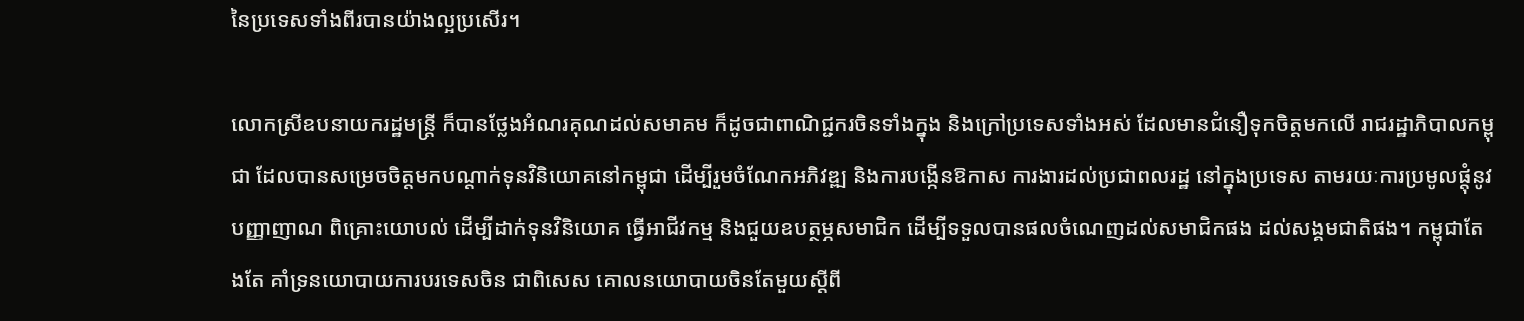នៃប្រទេសទាំងពីរបានយ៉ាងល្អប្រសើរ។

លោកស្រីឧបនាយករដ្ឋមន្ដ្រី ក៏បានថ្លែងអំណរគុណដល់សមាគម ក៏ដូចជាពាណិជ្ជករចិនទាំងក្នុង និងក្រៅប្រទេសទាំងអស់ ដែលមានជំនឿទុកចិត្តមកលើ រាជរដ្ឋាភិបាលកម្ពុជា ដែលបានសម្រេចចិត្តមកបណ្តាក់ទុនវិនិយោគនៅកម្ពុជា ដើម្បីរួមចំណែកអភិវឌ្ឍ និងការបង្កើនឱកាស ការងារដល់ប្រជាពលរដ្ឋ នៅក្នុងប្រទេស តាមរយៈការប្រមូលផ្តុំនូវបញ្ញាញាណ ពិគ្រោះយោបល់ ដើម្បីដាក់ទុនវិនិយោគ ធ្វើអាជីវកម្ម និងជួយឧបត្ថម្ភសមាជិក ដើម្បីទទួលបានផលចំណេញដល់សមាជិកផង ដល់សង្គមជាតិផង។ កម្ពុជាតែងតែ គាំទ្រនយោបាយការបរទេសចិន ជាពិសេស គោលនយោបាយចិនតែមួយស្តីពី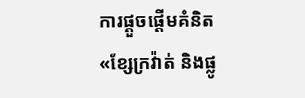ការផ្តួចផ្តើមគំនិត «ខ្សែក្រវ៉ាត់ និងផ្លូ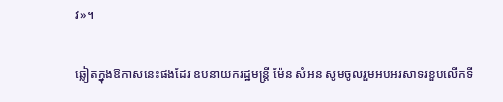វ»។

ឆ្លៀតក្នុងឱកាសនេះផងដែរ ឧបនាយករដ្ឋមន្ដ្រី ម៉ែន សំអន សូមចូលរួមអបអរសាទរខួបលើកទី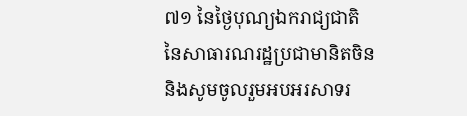៧១ នៃថ្ងៃបុណ្យឯករាជ្យជាតិ នៃសាធារណរដ្ឋប្រជាមានិតចិន និងសូមចូលរួមអបអរសាទរ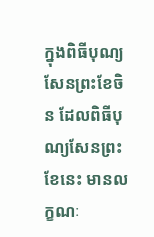ក្នុងពិធីបុណ្យសែនព្រះខែចិន ដែលពិធីបុណ្យសែនព្រះខែនេះ មានលក្ខណៈ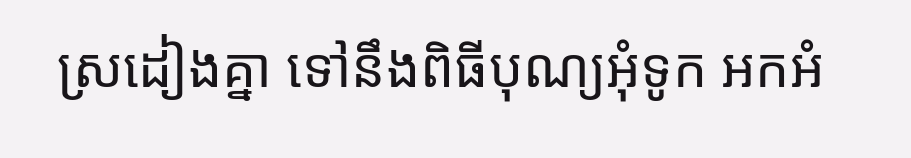ស្រដៀងគ្នា ទៅនឹងពិធីបុណ្យអុំទូក អកអំ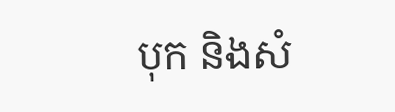បុក និងសំ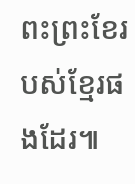ពះព្រះខែរបស់ខ្មែរផងដែរ៕